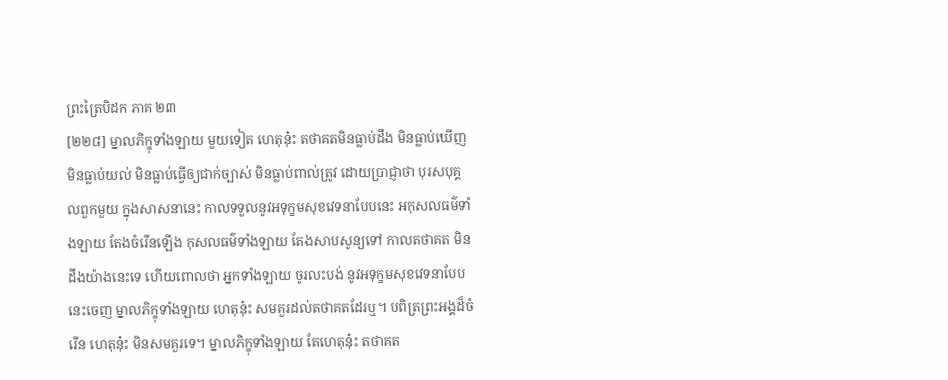ព្រះត្រៃបិដក ភាគ ២៣
[២២៨] ម្នាលភិក្ខុទាំងឡាយ មួយទៀត ហេតុនុ៎ះ តថាគតមិនធ្លាប់ដឹង មិនធ្លាប់ឃើញ មិនធ្លាប់យល់ មិនធ្លាប់ធ្វើឲ្យជាក់ច្បាស់ មិនធ្លាប់ពាល់ត្រូវ ដោយប្រាជ្ញាថា បុរសបុគ្គលពួកមួយ ក្នុងសាសនានេះ កាលទទួលនូវអទុក្ខមសុខវេទនាបែបនេះ អកុសលធម៌ទាំងឡាយ តែងចំរើនឡើង កុសលធម៌ទាំងឡាយ តែងសាបសូន្យទៅ កាលតថាគត មិនដឹងយ៉ាងនេះទេ ហើយពោលថា អ្នកទាំងឡាយ ចូរលះបង់ នូវអទុក្ខមសុខវេទនាបែបនេះចេញ ម្នាលភិក្ខុទាំងឡាយ ហេតុនុ៎ះ សមគួរដល់តថាគតដែរឬ។ បពិត្រព្រះអង្គដ៏ចំរើន ហេតុនុ៎ះ មិនសមគួរទេ។ ម្នាលភិក្ខុទាំងឡាយ តែហេតុនុ៎ះ តថាគត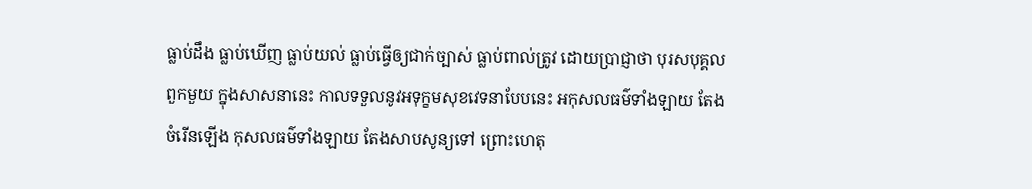ធ្លាប់ដឹង ធ្លាប់ឃើញ ធ្លាប់យល់ ធ្លាប់ធ្វើឲ្យជាក់ច្បាស់ ធ្លាប់ពាល់ត្រូវ ដោយប្រាជ្ញាថា បុរសបុគ្គលពួកមួយ ក្នុងសាសនានេះ កាលទទួលនូវអទុក្ខមសុខវេទនាបែបនេះ អកុសលធម៌ទាំងឡាយ តែងចំរើនឡើង កុសលធម៌ទាំងឡាយ តែងសាបសូន្យទៅ ព្រោះហេតុ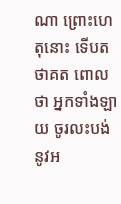ណា ព្រោះហេតុនោះ ទើបតថាគត ពោលថា អ្នកទាំងឡាយ ចូរលះបង់ នូវអ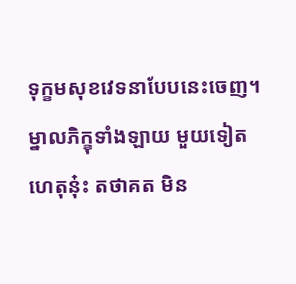ទុក្ខមសុខវេទនាបែបនេះចេញ។ ម្នាលភិក្ខុទាំងឡាយ មួយទៀត ហេតុនុ៎ះ តថាគត មិន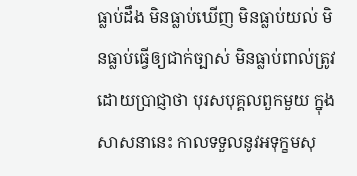ធ្លាប់ដឹង មិនធ្លាប់ឃើញ មិនធ្លាប់យល់ មិនធ្លាប់ធ្វើឲ្យជាក់ច្បាស់ មិនធ្លាប់ពាល់ត្រូវ ដោយប្រាជ្ញាថា បុរសបុគ្គលពួកមួយ ក្នុងសាសនានេះ កាលទទួលនូវអទុក្ខមសុ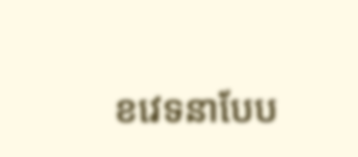ខវេទនាបែប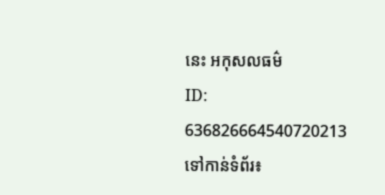នេះ អកុសលធម៌
ID: 636826664540720213
ទៅកាន់ទំព័រ៖